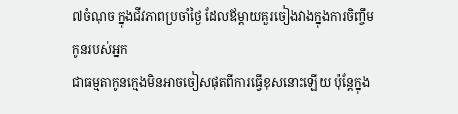៧ចំណុច ក្នុងជីវភាពប្រចាំថ្ងៃ ដែលឪម្តាយគួរចៀងវាងក្នុងការចិញ្ចឹមកូនរបស់អ្នក
ជាធម្មតាកូនក្មេងមិនអាចចៀសផុតពីការធ្វើខុសនោះឡើយ ប៉ុន្តែក្នុង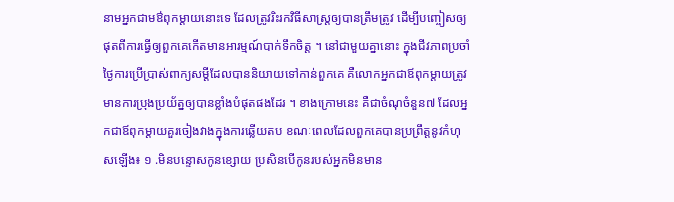នាមអ្នកជាមឳពុកម្តាយនោះទេ ដែលត្រូវរិះរកវិធីសាស្រ្តឲ្យបានត្រឹមត្រូវ ដើម្បីបញ្ចៀសឲ្យផុតពីការធ្វើឲ្យពួកគេកើតមានអារម្មណ៍បាក់ទឹកចិត្ត ។ នៅជាមួយគ្នានោះ ក្នុងជីវភាពប្រចាំថ្ងៃការប្រើប្រាស់ពាក្យសម្ដីដែលបាននិយាយទៅកាន់ពួកគេ គឺលោកអ្នកជាឪពុកម្តាយត្រូវមានការប្រុងប្រយ័ត្នឲ្យបានខ្លាំងបំផុតផងដែរ ។ ខាងក្រោមនេះ គឺជាចំណុចំនួន៧ ដែលអ្នកជាឪពុកម្តាយគួរចៀងវាងក្នុងការឆ្លើយតប ខណៈពេលដែលពួកគេបានប្រព្រឹត្តនូវកំហុសឡើង៖ ១ .មិនបន្ទោសកូនខ្សោយ ប្រសិនបើកូនរបស់អ្នកមិនមាន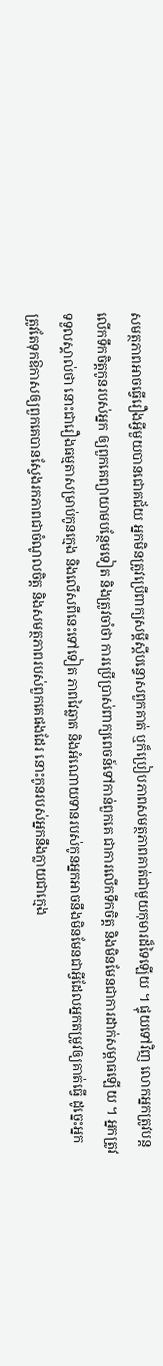សមត្ថភាពអាចធ្វើរឿងអ្វីមួយបានជោគជ័យ អ្នកមិនត្រូវប្រើពាក្យសម្តីស្តីបន្ទោសពួកគាត់ ឬក៏ប្រៀបភាពសមត្ថភាពគាត់ជាមួយកុមារដ៏ទៃឡើយ ។ ផ្ទុយទៅវិញ លោកអ្នកត្រូវបន្តលើកទឹកចិត្តកូនរបស់អ្នក ឲ្យពួកគេព្យាយាមបន្ថែមទៀត និងត្រូវចាំថា ការប្រើប្រាស់ពាក្យពេចន៍ទៅកាន់ពួកគេ ជាការលើកទឹកចិត្ត និងមិនមែនជាការដាក់សម្ពាធឡើយ ។ អ្នកត្រូវទទួលស្គាល់ថា នោះជារឿងធម្មតាសម្រាប់កូនក្មេង និងលើសពីនេះទៅទៀត ភាពវៃឆ្លាត និងអំណោយទានរបស់កូនអ្នកអាចនឹងមិនមែនជាអ្វីដែលអ្នកតម្រូវឲ្យគាត់ធ្វើ ដូច្នេះអ្នកត្រូវតែទុកឱកាសឲ្យពួកគេបានស្វែងរកភាពជាចំណូលចិត្ត និងសមត្ថភាពរបស់ពួកគេផងដែរ នោះកូនរបស់អ្នកនឹងក្លាយជាក្មេង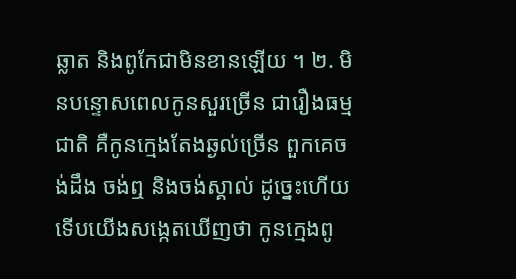ឆ្លាត និងពូកែជាមិនខានឡើយ ។ ២. មិនបន្ទោសពេលកូនសួរច្រើន ជារឿងធម្មជាតិ គឺកូនក្មេងតែងឆ្ងល់ច្រើន ពួកគេចង់ដឹង ចង់ឮ និងចង់ស្គាល់ ដូច្នេះហើយទើបយើងសង្កេតឃើញថា កូនក្មេងពូ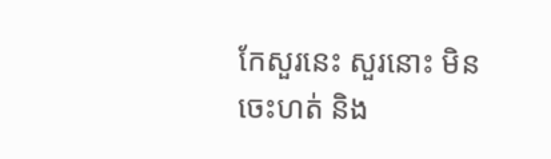កែសួរនេះ សួរនោះ មិនចេះហត់ និង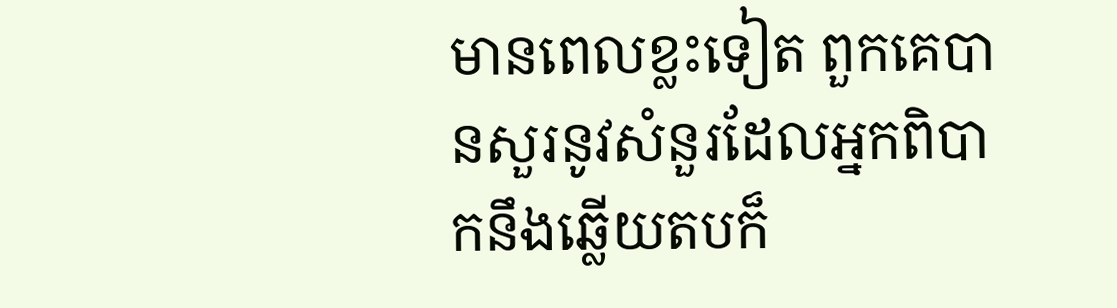មានពេលខ្លះទៀត ពួកគេបានសួរនូវសំនួរដែលអ្នកពិបាកនឹងឆ្លើយតបក៏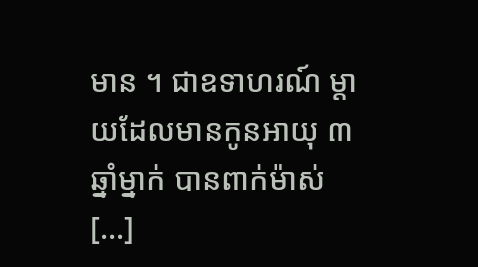មាន ។ ជាឧទាហរណ៍ ម្តាយដែលមានកូនអាយុ ៣ឆ្នាំម្នាក់ បានពាក់ម៉ាស់ […]